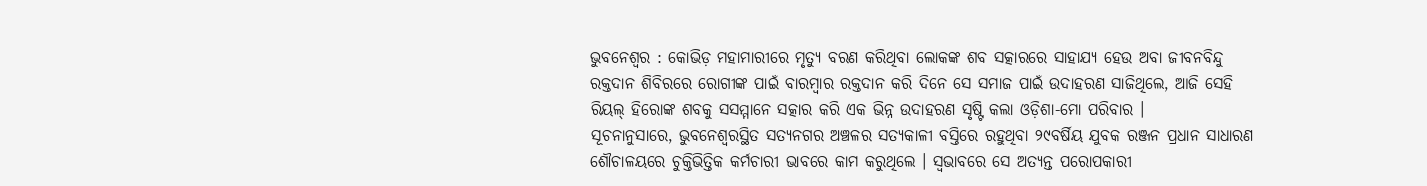ଭୁବନେଶ୍ୱର : କୋଭିଡ଼ ମହାମାରୀରେ ମୃତ୍ୟୁ ବରଣ କରିଥିବା ଲୋକଙ୍କ ଶବ ସତ୍କାରରେ ସାହାଯ୍ୟ ହେଉ ଅବା ଜୀବନବିନ୍ଦୁ ରକ୍ତଦାନ ଶିବିରରେ ରୋଗୀଙ୍କ ପାଇଁ ବାରମ୍ବାର ରକ୍ତଦାନ କରି ଦିନେ ସେ ସମାଜ ପାଇଁ ଉଦାହରଣ ସାଜିଥିଲେ, ଆଜି ସେହି ରିୟଲ୍ ହିରୋଙ୍କ ଶବକୁ ସସମ୍ମାନେ ସତ୍କାର କରି ଏକ ଭିନ୍ନ ଉଦାହରଣ ସୃଷ୍ଟି କଲା ଓଡ଼ିଶା-ମୋ ପରିବାର ।
ସୂଚନାନୁସାରେ, ଭୁବନେଶ୍ଵରସ୍ଥିତ ସତ୍ୟନଗର ଅଞ୍ଚଳର ସତ୍ୟକାଳୀ ବସ୍ତିରେ ରହୁଥିବା ୨୯ବର୍ଷିୟ ଯୁବକ ରଞ୍ଜନ ପ୍ରଧାନ ସାଧାରଣ ଶୌଚାଳୟରେ ଚୁକ୍ତିଭିତ୍ତିକ କର୍ମଚାରୀ ଭାବରେ କାମ କରୁଥିଲେ । ସ୍ଵଭାବରେ ସେ ଅତ୍ୟନ୍ତ ପରୋପକାରୀ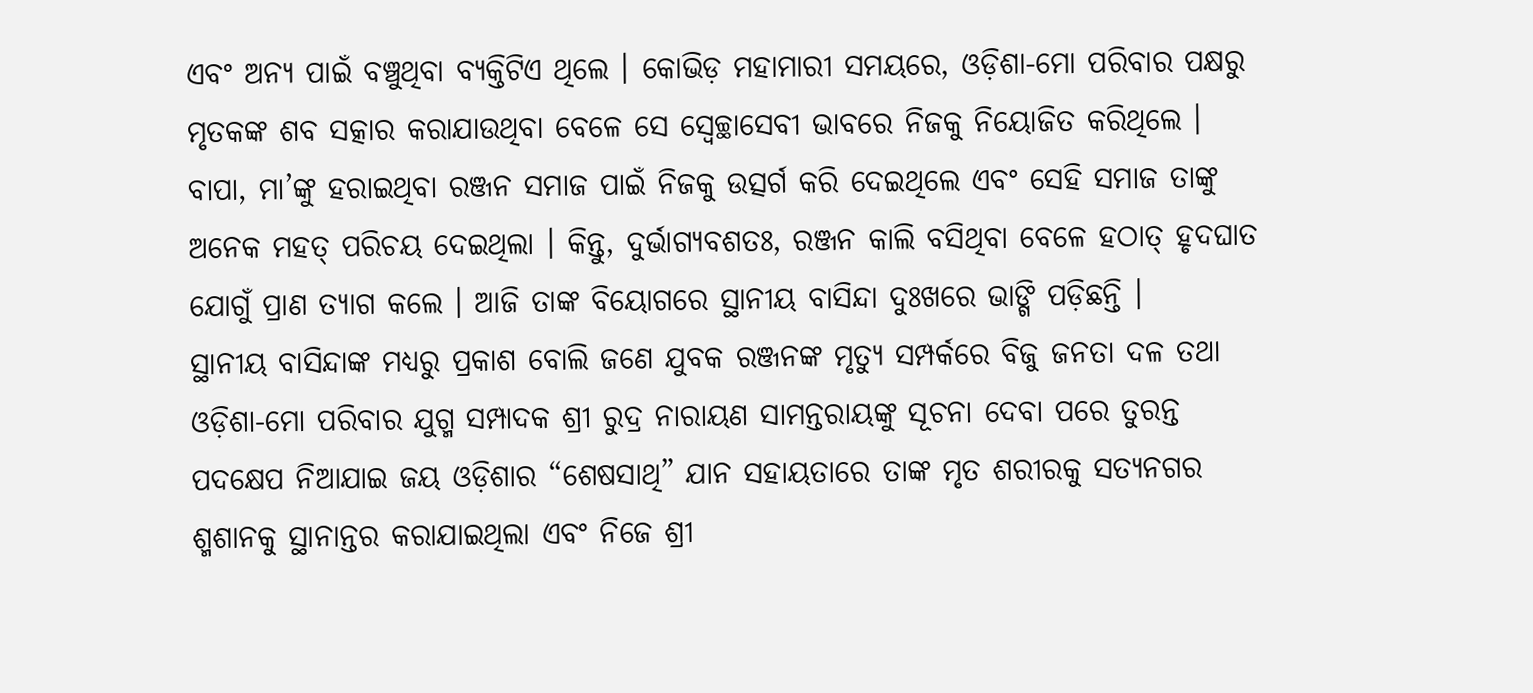ଏବଂ ଅନ୍ୟ ପାଇଁ ବଞ୍ଚୁଥିବା ବ୍ୟକ୍ତିଟିଏ ଥିଲେ । କୋଭିଡ଼ ମହାମାରୀ ସମୟରେ, ଓଡ଼ିଶା-ମୋ ପରିବାର ପକ୍ଷରୁ ମୃତକଙ୍କ ଶବ ସତ୍କାର କରାଯାଉଥିବା ବେଳେ ସେ ସ୍ଵେଚ୍ଛାସେବୀ ଭାବରେ ନିଜକୁ ନିୟୋଜିତ କରିଥିଲେ । ବାପା, ମା’ଙ୍କୁ ହରାଇଥିବା ରଞ୍ଜନ ସମାଜ ପାଇଁ ନିଜକୁ ଉତ୍ସର୍ଗ କରି ଦେଇଥିଲେ ଏବଂ ସେହି ସମାଜ ତାଙ୍କୁ ଅନେକ ମହତ୍ ପରିଚୟ ଦେଇଥିଲା । କିନ୍ତୁ, ଦୁର୍ଭାଗ୍ୟବଶତଃ, ରଞ୍ଜନ କାଲି ବସିଥିବା ବେଳେ ହଠାତ୍ ହୃଦଘାତ ଯୋଗୁଁ ପ୍ରାଣ ତ୍ୟାଗ କଲେ । ଆଜି ତାଙ୍କ ବିୟୋଗରେ ସ୍ଥାନୀୟ ବାସିନ୍ଦା ଦୁଃଖରେ ଭାଙ୍ଗି ପଡ଼ିଛନ୍ତି ।
ସ୍ଥାନୀୟ ବାସିନ୍ଦାଙ୍କ ମଧ୍ୟରୁ ପ୍ରକାଶ ବୋଲି ଜଣେ ଯୁବକ ରଞ୍ଜନଙ୍କ ମୃତ୍ୟୁ ସମ୍ପର୍କରେ ବିଜୁ ଜନତା ଦଳ ତଥା ଓଡ଼ିଶା-ମୋ ପରିବାର ଯୁଗ୍ମ ସମ୍ପାଦକ ଶ୍ରୀ ରୁଦ୍ର ନାରାୟଣ ସାମନ୍ତରାୟଙ୍କୁ ସୂଚନା ଦେବା ପରେ ତୁରନ୍ତ ପଦକ୍ଷେପ ନିଆଯାଇ ଜୟ ଓଡ଼ିଶାର “ଶେଷସାଥି” ଯାନ ସହାୟତାରେ ତାଙ୍କ ମୃତ ଶରୀରକୁ ସତ୍ୟନଗର ଶ୍ମଶାନକୁ ସ୍ଥାନାନ୍ତର କରାଯାଇଥିଲା ଏବଂ ନିଜେ ଶ୍ରୀ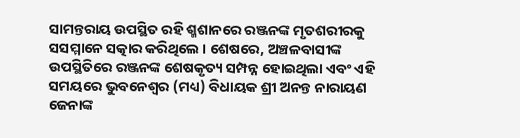ସାମନ୍ତରାୟ ଉପସ୍ଥିତ ରହି ଶ୍ମଶାନରେ ରଞ୍ଜନଙ୍କ ମୃତଶରୀରକୁ ସସମ୍ମାନେ ସତ୍କାର କରିଥିଲେ । ଶେଷରେ, ଅଞ୍ଚଳବାସୀଙ୍କ ଉପସ୍ଥିତିରେ ରଞ୍ଜନଙ୍କ ଶେଷକୃତ୍ୟ ସମ୍ପନ୍ନ ହୋଇଥିଲା ଏବଂ ଏହି ସମୟରେ ଭୁବନେଶ୍ୱର (ମଧ୍ୟ) ବିଧାୟକ ଶ୍ରୀ ଅନନ୍ତ ନାରାୟଣ ଜେନାଙ୍କ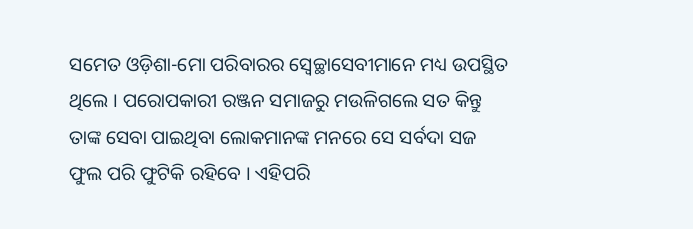ସମେତ ଓଡ଼ିଶା-ମୋ ପରିବାରର ସ୍ଵେଚ୍ଛାସେବୀମାନେ ମଧ୍ୟ ଉପସ୍ଥିତ ଥିଲେ । ପରୋପକାରୀ ରଞ୍ଜନ ସମାଜରୁ ମଉଳିଗଲେ ସତ କିନ୍ତୁ ତାଙ୍କ ସେବା ପାଇଥିବା ଲୋକମାନଙ୍କ ମନରେ ସେ ସର୍ବଦା ସଜ ଫୁଲ ପରି ଫୁଟିକି ରହିବେ । ଏହିପରି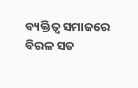ବ୍ୟକ୍ତିତ୍ଵ ସମାଜରେ ବିରଳ ସତ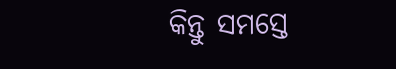କିନ୍ତୁ ସମସ୍ତେ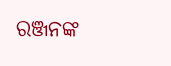ରଞ୍ଜନଙ୍କ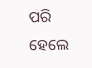ପରି ହେଲେ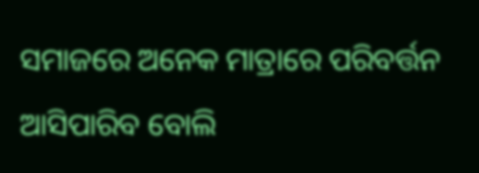ସମାଜରେ ଅନେକ ମାତ୍ରାରେ ପରିବର୍ତ୍ତନ ଆସିପାରିବ ବୋଲି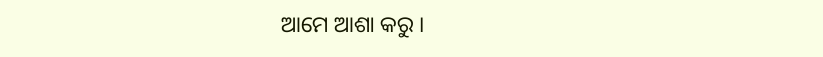ଆମେ ଆଶା କରୁ ।